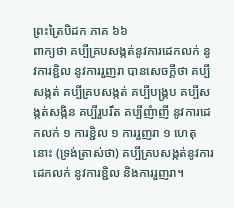ព្រះត្រៃបិដក ភាគ ៦៦
ពាក្យថា គប្បីគ្របសង្កត់នូវការដេកលក់ នូវការខ្ជិល នូវការរួញរា បានសេចក្តីថា គប្បីសង្កត់ គប្បីគ្របសង្កត់ គប្បីបង្គ្រប គប្បីសង្កត់សង្កិន គប្បីរួបរឹត គប្បីញំាញី នូវការដេកលក់ ១ ការខ្ជិល ១ ការរួញរា ១ ហេតុនោះ (ទ្រង់ត្រាស់ថា) គប្បីគ្របសង្កត់នូវការដេកលក់ នូវការខ្ជិល និងការរួញរា។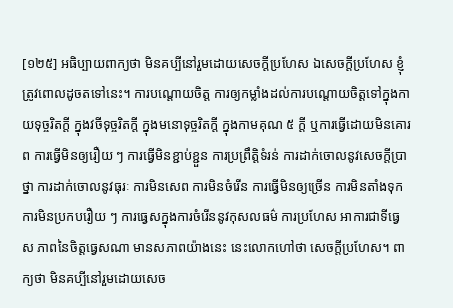[១២៥] អធិប្បាយពាក្យថា មិនគប្បីនៅរួមដោយសេចក្តីប្រហែស ឯសេចក្តីប្រហែស ខ្ញុំត្រូវពោលដូចតទៅនេះ។ ការបណ្តោយចិត្ត ការឲ្យកម្លាំងដល់ការបណ្តោយចិត្តទៅក្នុងកាយទុច្ចរិតក្តី ក្នុងវចីទុច្ចរិតក្តី ក្នុងមនោទុច្ចរិតក្តី ក្នុងកាមគុណ ៥ ក្តី ឬការធ្វើដោយមិនគោរព ការធ្វើមិនឲ្យរឿយ ៗ ការធ្វើមិនខ្ជាប់ខ្ជួន ការប្រព្រឹត្តិទំរន់ ការដាក់ចោលនូវសេចក្តីប្រាថ្នា ការដាក់ចោលនូវធុរៈ ការមិនសេព ការមិនចំរើន ការធ្វើមិនឲ្យច្រើន ការមិនតាំងទុក ការមិនប្រកបរឿយ ៗ ការធ្វេសក្នុងការចំរើននូវកុសលធម៌ ការប្រហែស អាការជាទីធ្វេស ភាពនៃចិត្តធ្វេសណា មានសភាពយ៉ាងនេះ នេះលោកហៅថា សេចក្តីប្រហែស។ ពាក្យថា មិនគប្បីនៅរួមដោយសេច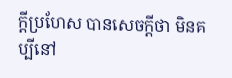ក្តីប្រហែស បានសេចក្តីថា មិនគប្បីនៅ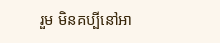រួម មិនគប្បីនៅអា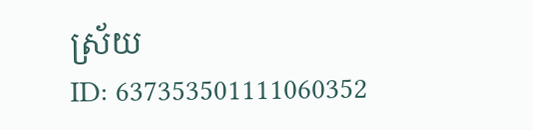ស្រ័យ
ID: 637353501111060352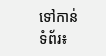ទៅកាន់ទំព័រ៖